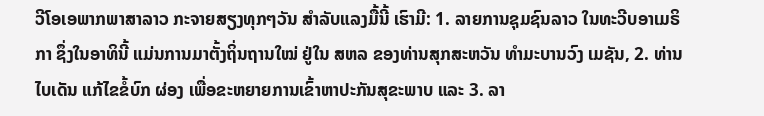ວີໂອເອພາກພາສາລາວ ກະຈາຍສຽງທຸກໆວັນ ສຳລັບແລງມື້ນີ້ ເຮົາມີ: 1. ລາຍການຊຸມຊົນລາວ ໃນທະວີບອາເມຣິກາ ຊຶ່ງໃນອາທິນີ້ ແມ່ນການມາຕັ້ງຖິ່ນຖານໃໝ່ ຢູ່ໃນ ສຫລ ຂອງທ່ານສຸກສະຫວັນ ທໍາມະບານວົງ ເມຊັນ, 2. ທ່ານໄບເດັນ ແກ້ໄຂຂໍ້ບົກ ຜ່ອງ ເພື່ອຂະຫຍາຍການເຂົ້າຫາປະກັນສຸຂະພາບ ແລະ 3. ລາ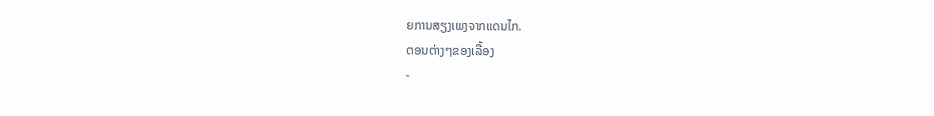ຍການສຽງເພງຈາກແດນໄກ.
ຕອນຕ່າງໆຂອງເລື້ອງ
-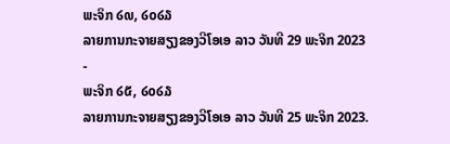ພະຈິກ ໒໙, ໒໐໒໓
ລາຍການກະຈາຍສຽງຂອງວີໂອເອ ລາວ ວັນທີ 29 ພະຈິກ 2023
-
ພະຈິກ ໒໕, ໒໐໒໓
ລາຍການກະຈາຍສຽງຂອງວີໂອເອ ລາວ ວັນທີ 25 ພະຈິກ 2023.